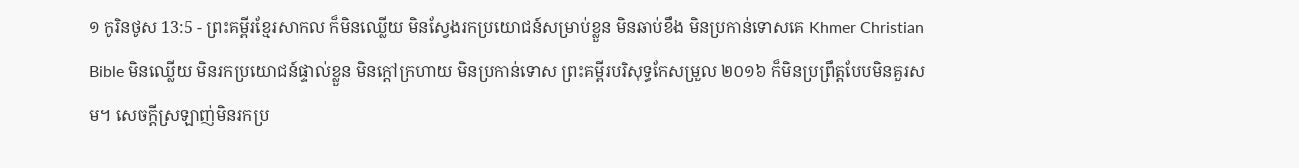១ កូរិនថូស 13:5 - ព្រះគម្ពីរខ្មែរសាកល ក៏មិនឈ្លើយ មិនស្វែងរកប្រយោជន៍សម្រាប់ខ្លួន មិនឆាប់ខឹង មិនប្រកាន់ទោសគេ Khmer Christian Bible មិនឈ្លើយ មិនរកប្រយោជន៍ផ្ទាល់ខ្លួន មិនក្ដៅក្រហាយ មិនប្រកាន់ទោស ព្រះគម្ពីរបរិសុទ្ធកែសម្រួល ២០១៦ ក៏មិនប្រព្រឹត្តបែបមិនគួរសម។ សេចក្ដីស្រឡាញ់មិនរកប្រ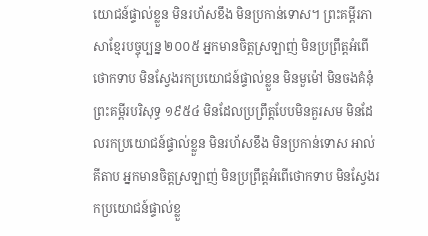យោជន៍ផ្ទាល់ខ្លួន មិនរហ័សខឹង មិនប្រកាន់ទោស។ ព្រះគម្ពីរភាសាខ្មែរបច្ចុប្បន្ន ២០០៥ អ្នកមានចិត្តស្រឡាញ់ មិនប្រព្រឹត្តអំពើថោកទាប មិនស្វែងរកប្រយោជន៍ផ្ទាល់ខ្លួន មិនមួម៉ៅ មិនចងគំនុំ ព្រះគម្ពីរបរិសុទ្ធ ១៩៥៤ មិនដែលប្រព្រឹត្តបែបមិនគួរសម មិនដែលរកប្រយោជន៍ផ្ទាល់ខ្លួន មិនរហ័សខឹង មិនប្រកាន់ទោស អាល់គីតាប អ្នកមានចិត្ដស្រឡាញ់ មិនប្រព្រឹត្ដអំពើថោកទាប មិនស្វែងរកប្រយោជន៍ផ្ទាល់ខ្លួ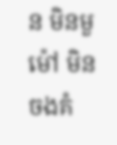ន មិនមួម៉ៅ មិនចងគំ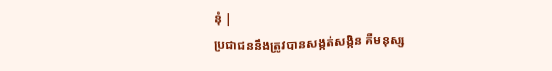នុំ |
ប្រជាជននឹងត្រូវបានសង្កត់សង្កិន គឺមនុស្ស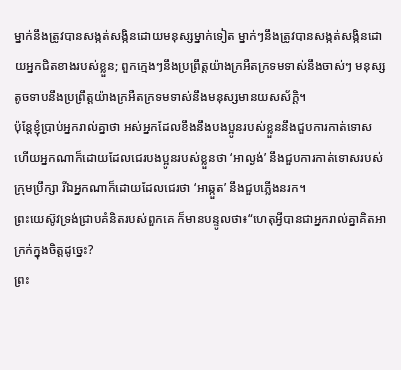ម្នាក់នឹងត្រូវបានសង្កត់សង្កិនដោយមនុស្សម្នាក់ទៀត ម្នាក់ៗនឹងត្រូវបានសង្កត់សង្កិនដោយអ្នកជិតខាងរបស់ខ្លួន; ពួកក្មេងៗនឹងប្រព្រឹត្តយ៉ាងក្រអឺតក្រទមទាស់នឹងចាស់ៗ មនុស្សតូចទាបនឹងប្រព្រឹត្តយ៉ាងក្រអឺតក្រទមទាស់នឹងមនុស្សមានយសស័ក្ដិ។
ប៉ុន្តែខ្ញុំប្រាប់អ្នករាល់គ្នាថា អស់អ្នកដែលខឹងនឹងបងប្អូនរបស់ខ្លួននឹងជួបការកាត់ទោស ហើយអ្នកណាក៏ដោយដែលជេរបងប្អូនរបស់ខ្លួនថា ‘អាល្ងង់’ នឹងជួបការកាត់ទោសរបស់ក្រុមប្រឹក្សា រីឯអ្នកណាក៏ដោយដែលជេរថា ‘អាឆ្កួត’ នឹងជួបភ្លើងនរក។
ព្រះយេស៊ូវទ្រង់ជ្រាបគំនិតរបស់ពួកគេ ក៏មានបន្ទូលថា៖“ហេតុអ្វីបានជាអ្នករាល់គ្នាគិតអាក្រក់ក្នុងចិត្តដូច្នេះ?
ព្រះ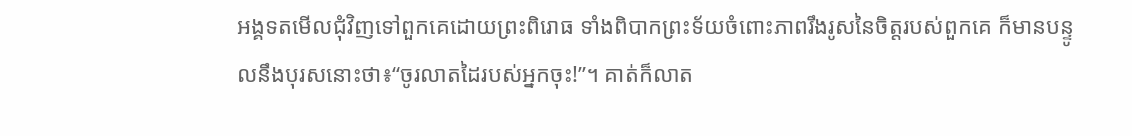អង្គទតមើលជុំវិញទៅពួកគេដោយព្រះពិរោធ ទាំងពិបាកព្រះទ័យចំពោះភាពរឹងរូសនៃចិត្តរបស់ពួកគេ ក៏មានបន្ទូលនឹងបុរសនោះថា៖“ចូរលាតដៃរបស់អ្នកចុះ!”។ គាត់ក៏លាត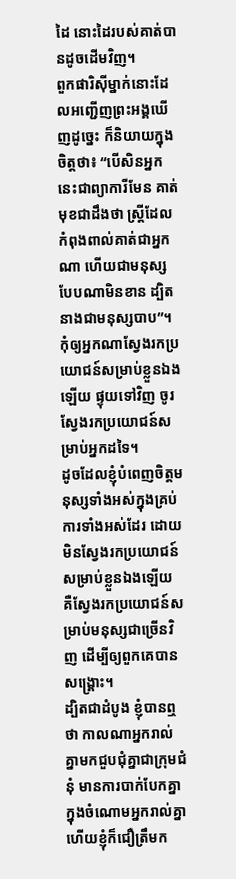ដៃ នោះដៃរបស់គាត់បានដូចដើមវិញ។
ពួកផារិស៊ីម្នាក់នោះដែលអញ្ជើញព្រះអង្គឃើញដូច្នេះ ក៏និយាយក្នុងចិត្តថា៖ “បើសិនអ្នកនេះជាព្យាការីមែន គាត់មុខជាដឹងថា ស្ត្រីដែលកំពុងពាល់គាត់ជាអ្នកណា ហើយជាមនុស្សបែបណាមិនខាន ដ្បិតនាងជាមនុស្សបាប”។
កុំឲ្យអ្នកណាស្វែងរកប្រយោជន៍សម្រាប់ខ្លួនឯងឡើយ ផ្ទុយទៅវិញ ចូរស្វែងរកប្រយោជន៍សម្រាប់អ្នកដទៃ។
ដូចដែលខ្ញុំបំពេញចិត្តមនុស្សទាំងអស់ក្នុងគ្រប់ការទាំងអស់ដែរ ដោយមិនស្វែងរកប្រយោជន៍សម្រាប់ខ្លួនឯងឡើយ គឺស្វែងរកប្រយោជន៍សម្រាប់មនុស្សជាច្រើនវិញ ដើម្បីឲ្យពួកគេបានសង្គ្រោះ។
ដ្បិតជាដំបូង ខ្ញុំបានឮថា កាលណាអ្នករាល់គ្នាមកជួបជុំគ្នាជាក្រុមជំនុំ មានការបាក់បែកគ្នាក្នុងចំណោមអ្នករាល់គ្នា ហើយខ្ញុំក៏ជឿត្រឹមក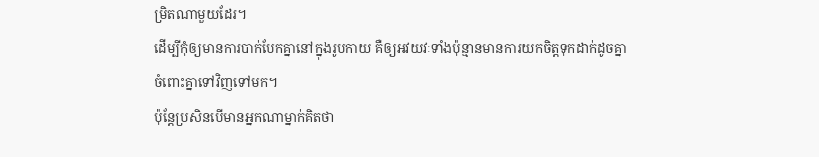ម្រិតណាមួយដែរ។
ដើម្បីកុំឲ្យមានការបាក់បែកគ្នានៅក្នុងរូបកាយ គឺឲ្យអវយវៈទាំងប៉ុន្មានមានការយកចិត្តទុកដាក់ដូចគ្នា ចំពោះគ្នាទៅវិញទៅមក។
ប៉ុន្តែប្រសិនបើមានអ្នកណាម្នាក់គិតថា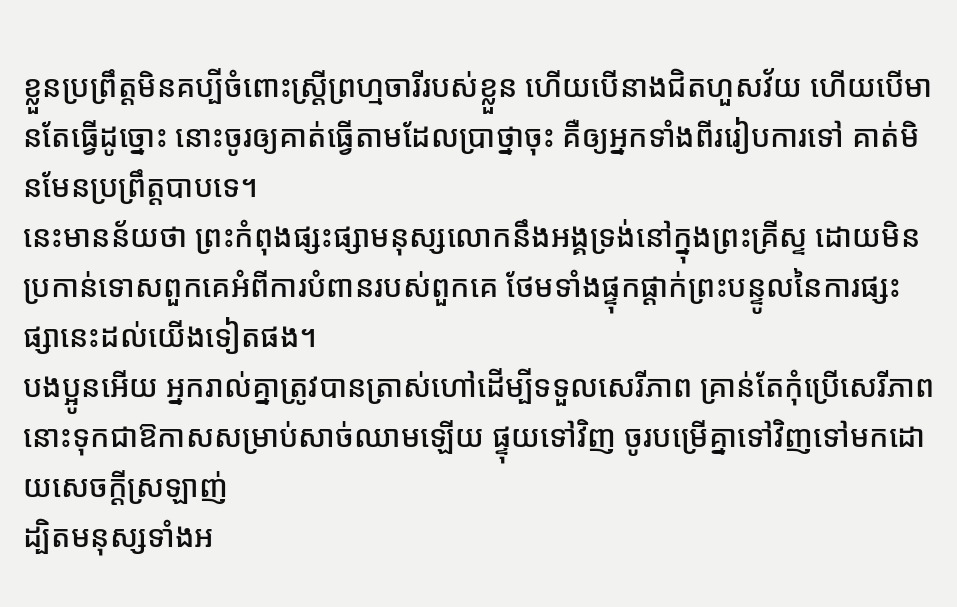ខ្លួនប្រព្រឹត្តមិនគប្បីចំពោះស្ត្រីព្រហ្មចារីរបស់ខ្លួន ហើយបើនាងជិតហួសវ័យ ហើយបើមានតែធ្វើដូច្នោះ នោះចូរឲ្យគាត់ធ្វើតាមដែលប្រាថ្នាចុះ គឺឲ្យអ្នកទាំងពីររៀបការទៅ គាត់មិនមែនប្រព្រឹត្តបាបទេ។
នេះមានន័យថា ព្រះកំពុងផ្សះផ្សាមនុស្សលោកនឹងអង្គទ្រង់នៅក្នុងព្រះគ្រីស្ទ ដោយមិនប្រកាន់ទោសពួកគេអំពីការបំពានរបស់ពួកគេ ថែមទាំងផ្ទុកផ្ដាក់ព្រះបន្ទូលនៃការផ្សះផ្សានេះដល់យើងទៀតផង។
បងប្អូនអើយ អ្នករាល់គ្នាត្រូវបានត្រាស់ហៅដើម្បីទទួលសេរីភាព គ្រាន់តែកុំប្រើសេរីភាពនោះទុកជាឱកាសសម្រាប់សាច់ឈាមឡើយ ផ្ទុយទៅវិញ ចូរបម្រើគ្នាទៅវិញទៅមកដោយសេចក្ដីស្រឡាញ់
ដ្បិតមនុស្សទាំងអ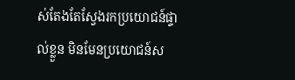ស់តែងតែស្វែងរកប្រយោជន៍ផ្ទាល់ខ្លួន មិនមែនប្រយោជន៍ស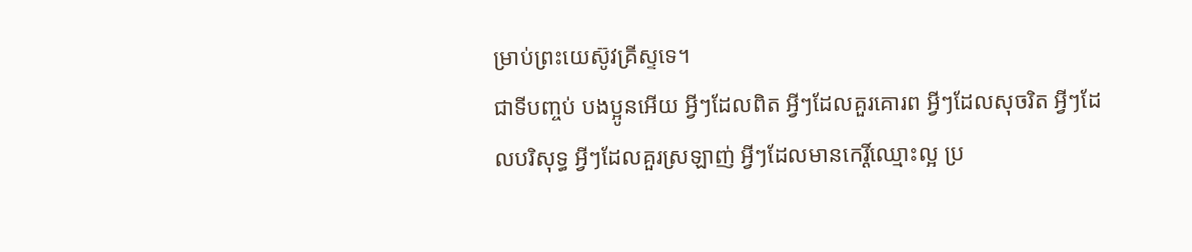ម្រាប់ព្រះយេស៊ូវគ្រីស្ទទេ។
ជាទីបញ្ចប់ បងប្អូនអើយ អ្វីៗដែលពិត អ្វីៗដែលគួរគោរព អ្វីៗដែលសុចរិត អ្វីៗដែលបរិសុទ្ធ អ្វីៗដែលគួរស្រឡាញ់ អ្វីៗដែលមានកេរ្តិ៍ឈ្មោះល្អ ប្រ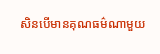សិនបើមានគុណធម៌ណាមួយ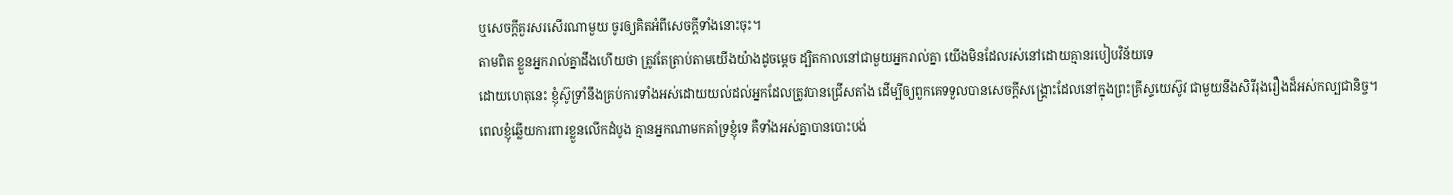ឬសេចក្ដីគួរសរសើរណាមួយ ចូរឲ្យគិតអំពីសេចក្ដីទាំងនោះចុះ។
តាមពិត ខ្លួនអ្នករាល់គ្នាដឹងហើយថា ត្រូវតែត្រាប់តាមយើងយ៉ាងដូចម្ដេច ដ្បិតកាលនៅជាមួយអ្នករាល់គ្នា យើងមិនដែលរស់នៅដោយគ្មានរបៀបវិន័យទេ
ដោយហេតុនេះ ខ្ញុំស៊ូទ្រាំនឹងគ្រប់ការទាំងអស់ដោយយល់ដល់អ្នកដែលត្រូវបានជ្រើសតាំង ដើម្បីឲ្យពួកគេទទួលបានសេចក្ដីសង្គ្រោះដែលនៅក្នុងព្រះគ្រីស្ទយេស៊ូវ ជាមួយនឹងសិរីរុងរឿងដ៏អស់កល្បជានិច្ច។
ពេលខ្ញុំឆ្លើយការពារខ្លួនលើកដំបូង គ្មានអ្នកណាមកគាំទ្រខ្ញុំទេ គឺទាំងអស់គ្នាបានបោះបង់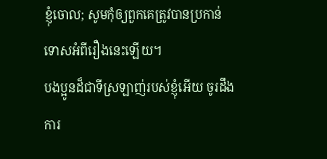ខ្ញុំចោល; សូមកុំឲ្យពួកគេត្រូវបានប្រកាន់ទោសអំពីរឿងនេះឡើយ។
បងប្អូនដ៏ជាទីស្រឡាញ់របស់ខ្ញុំអើយ ចូរដឹងការ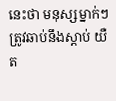នេះថា មនុស្សម្នាក់ៗត្រូវឆាប់នឹងស្ដាប់ យឺត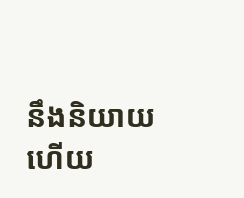នឹងនិយាយ ហើយ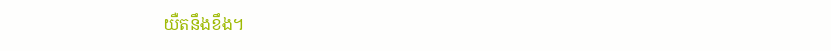យឺតនឹងខឹង។